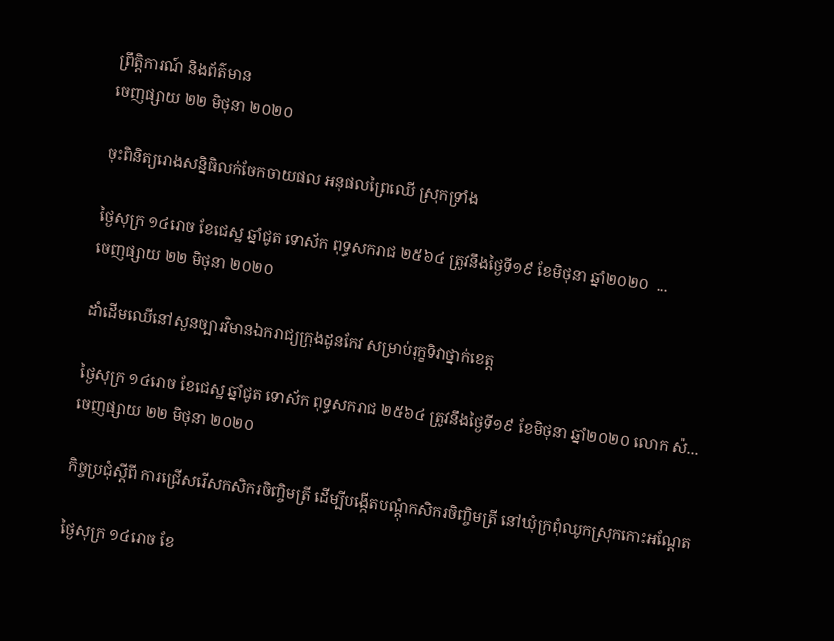ព្រឹត្តិការណ៍ និងព័ត៌មាន
ចេញផ្សាយ ២២ មិថុនា ២០២០

ចុះពិនិត្យរោងសន្និធិលក់ចែកចាយផល អនុផលព្រៃឈើ ស្រុកទ្រាំង

ថ្ងៃសុក្រ ១៤រោច ខែជេស្ឋ ឆ្នាំជូត ទោស័ក ពុទ្ធសករាជ ២៥៦៤ ត្រូវនឹងថ្ងៃទី១៩ ខែមិថុនា ឆ្នាំ២០២០  ...
ចេញផ្សាយ ២២ មិថុនា ២០២០

ដាំដើមឈើនៅសួនច្បារវិមានឯករាជ្យក្រុងដូនកែវ សម្រាប់រុក្ខទិវាថ្នាក់ខេត្ត

ថ្ងៃសុក្រ ១៤រោច ខែជេស្ឋ ឆ្នាំជូត ទោស័ក ពុទ្ធសករាជ ២៥៦៤ ត្រូវនឹងថ្ងៃទី១៩ ខែមិថុនា ឆ្នាំ២០២០ លោក ស៉...
ចេញផ្សាយ ២២ មិថុនា ២០២០

កិច្ចប្រជុំស្តីពី ការជ្រើសរើសកសិករចិញ្ចិមត្រី ដើម្បីបង្កើតបណ្តុំកសិករចិញ្ចិមត្រី នៅឃុំក្រពុំឈូកស្រុកកោះអណ្តែត

ថ្ងៃសុក្រ ១៤រោច ខែ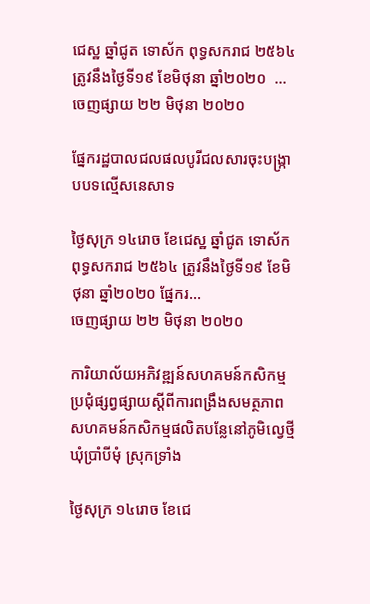ជេស្ឋ ឆ្នាំជូត ទោស័ក ពុទ្ធសករាជ ២៥៦៤ ត្រូវនឹងថ្ងៃទី១៩ ខែមិថុនា ឆ្នាំ២០២០  ...
ចេញផ្សាយ ២២ មិថុនា ២០២០

ផ្នែករដ្ឋបាលជលផលបូរីជលសារចុះបង្ក្រាបបទល្មើសនេសាទ

ថ្ងៃសុក្រ ១៤រោច ខែជេស្ឋ ឆ្នាំជូត ទោស័ក ពុទ្ធសករាជ ២៥៦៤ ត្រូវនឹងថ្ងៃទី១៩ ខែមិថុនា ឆ្នាំ២០២០ ផ្នែករ...
ចេញផ្សាយ ២២ មិថុនា ២០២០

ការិយាល័យអភិវឌ្ឍន៍សហគមន៍កសិកម្មប្រជុំផ្សព្វផ្សាយស្ដីពីការពង្រឹងសមត្ថភាពសហគមន៍កសិកម្មផលិតបន្លែនៅភូមិល្វេថ្មី ឃុំប្រាំបីមុំ ស្រុកទ្រាំង

ថ្ងៃសុក្រ ១៤រោច ខែជេ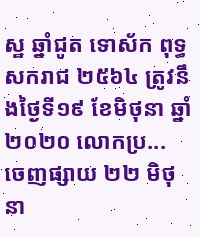ស្ឋ ឆ្នាំជូត ទោស័ក ពុទ្ធសករាជ ២៥៦៤ ត្រូវនឹងថ្ងៃទី១៩ ខែមិថុនា ឆ្នាំ២០២០ លោកប្រ...
ចេញផ្សាយ ២២ មិថុនា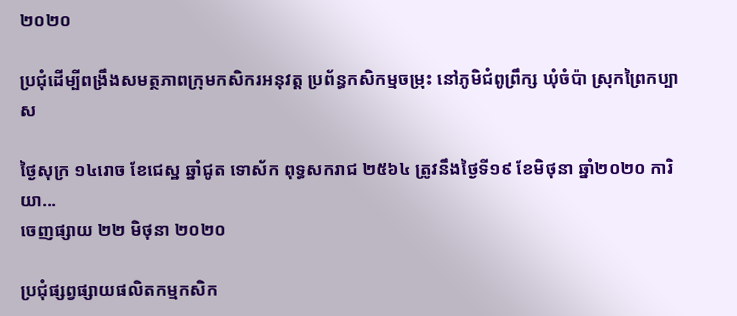២០២០

ប្រជុំដើម្បីពង្រឹងសមត្ថភាពក្រុមកសិករអនុវត្ត ប្រព័ន្ធកសិកម្មចម្រុះ នៅភូមិជំពូព្រឹក្ស ឃុំចំប៉ា ស្រុកព្រៃកប្បាស

ថ្ងៃសុក្រ ១៤រោច ខែជេស្ឋ ឆ្នាំជូត ទោស័ក ពុទ្ធសករាជ ២៥៦៤ ត្រូវនឹងថ្ងៃទី១៩ ខែមិថុនា ឆ្នាំ២០២០ ការិយា...
ចេញផ្សាយ ២២ មិថុនា ២០២០

ប្រជុំផ្សព្វផ្សាយផលិតកម្មកសិក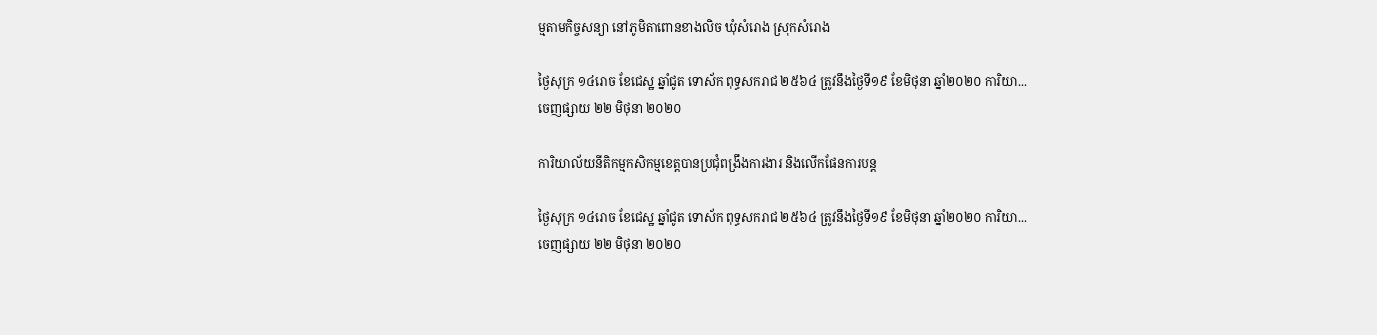ម្មតាមកិច្ចសន្យា នៅភូមិតាពោនខាងលិច ឃុំសំរោង ស្រុកសំរោង

ថ្ងៃសុក្រ ១៤រោច ខែជេស្ឋ ឆ្នាំជូត ទោស័ក ពុទ្ធសករាជ ២៥៦៤ ត្រូវនឹងថ្ងៃទី១៩ ខែមិថុនា ឆ្នាំ២០២០ ការិយា...
ចេញផ្សាយ ២២ មិថុនា ២០២០

ការិយាល័យនីតិកម្មកសិកម្មខេត្តបានប្រជុំពង្រឹងការងារ និងលើកផែនការបន្ត

ថ្ងៃសុក្រ ១៤រោច ខែជេស្ឋ ឆ្នាំជូត ទោស័ក ពុទ្ធសករាជ ២៥៦៤ ត្រូវនឹងថ្ងៃទី១៩ ខែមិថុនា ឆ្នាំ២០២០ ការិយា...
ចេញផ្សាយ ២២ មិថុនា ២០២០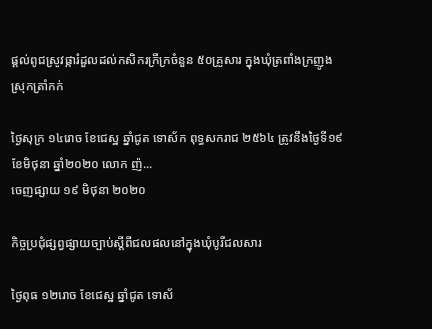ផ្តល់ពូជស្រូវផ្ការំដួលដល់កសិករក្រីក្រចំនួន ៥០គ្រួសារ ក្នុងឃុំត្រពាំងក្រញូង ស្រុកត្រាំកក់

ថ្ងៃសុក្រ ១៤រោច ខែជេស្ឋ ឆ្នាំជូត ទោស័ក ពុទ្ធសករាជ ២៥៦៤ ត្រូវនឹងថ្ងៃទី១៩ ខែមិថុនា ឆ្នាំ២០២០ លោក ញ៉...
ចេញផ្សាយ ១៩ មិថុនា ២០២០

កិច្ចប្រជុំផ្សព្វផ្សាយច្បាប់ស្តីពីជលផលនៅក្នុងឃុំបូរីជលសារ

ថ្ងៃពុធ ១២រោច ខែជេស្ឋ ឆ្នាំជូត ទោស័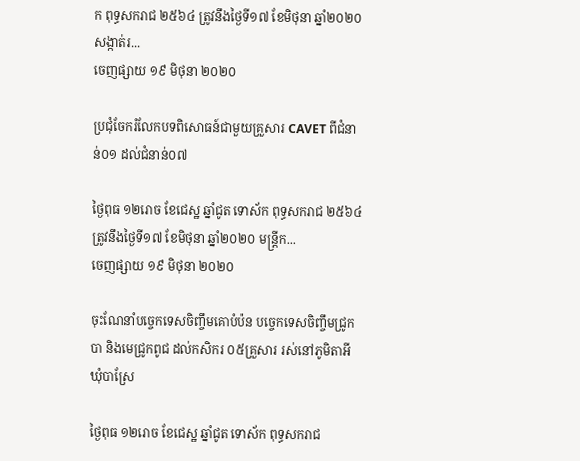ក ពុទ្ធសករាជ ២៥៦៤ ត្រូវនឹងថ្ងៃទី១៧ ខែមិថុនា ឆ្នាំ២០២០ សង្កាត់រ...
ចេញផ្សាយ ១៩ មិថុនា ២០២០

ប្រជុំចែករំលែកបទពិសោធន៍ជាមួយគ្រួសារ CAVET ពីជំនាន់០១ ដល់ជំនាន់០៧

ថ្ងៃពុធ ១២រោច ខែជេស្ឋ ឆ្នាំជូត ទោស័ក ពុទ្ធសករាជ ២៥៦៤ ត្រូវនឹងថ្ងៃទី១៧ ខែមិថុនា ឆ្នាំ២០២០ មន្ត្រីក...
ចេញផ្សាយ ១៩ មិថុនា ២០២០

ចុះណែនាំបច្ចេកទេសចិញ្ចឹមគោបំប៉ន បច្ចេកទេសចិញ្ចឹមជ្រូកបា និងមេជ្រូកពូជ ដល់កសិករ ០៥គ្រួសារ រស់នៅភូមិតាអី ឃុំបាស្រែ

ថ្ងៃពុធ ១២រោច ខែជេស្ឋ ឆ្នាំជូត ទោស័ក ពុទ្ធសករាជ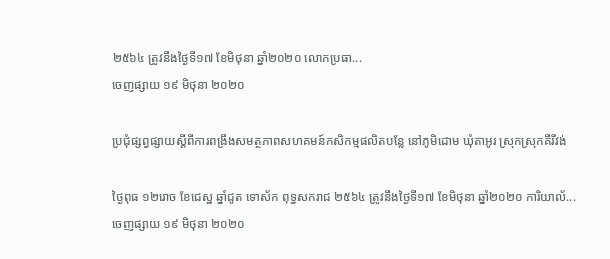២៥៦៤ ត្រូវនឹងថ្ងៃទី១៧ ខែមិថុនា ឆ្នាំ២០២០ លោកប្រធា...
ចេញផ្សាយ ១៩ មិថុនា ២០២០

ប្រជុំផ្សព្វផ្សាយស្ដីពីការពង្រឹងសមត្ថភាពសហគមន៍កសិកម្មផលិតបន្លែ នៅភូមិដោម ឃុំតាអូរ ស្រុកស្រុកគីរីវង់

ថ្ងៃពុធ ១២រោច ខែជេស្ឋ ឆ្នាំជូត ទោស័ក ពុទ្ធសករាជ ២៥៦៤ ត្រូវនឹងថ្ងៃទី១៧ ខែមិថុនា ឆ្នាំ២០២០ ការិយាល័...
ចេញផ្សាយ ១៩ មិថុនា ២០២០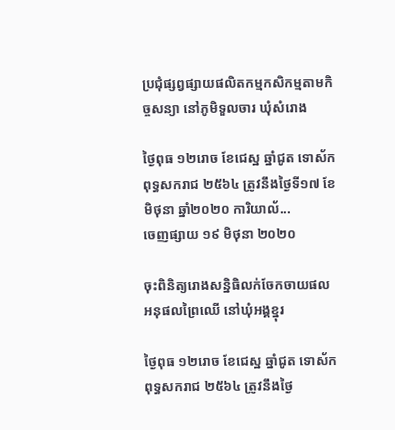ប្រជុំផ្សព្វផ្សាយផលិតកម្មកសិកម្មតាមកិច្ចសន្យា នៅភូមិទួលចារ ឃុំសំរោង

ថ្ងៃពុធ ១២រោច ខែជេស្ឋ ឆ្នាំជូត ទោស័ក ពុទ្ធសករាជ ២៥៦៤ ត្រូវនឹងថ្ងៃទី១៧ ខែមិថុនា ឆ្នាំ២០២០ ការិយាល័...
ចេញផ្សាយ ១៩ មិថុនា ២០២០

ចុះពិនិត្យរោងសន្និធិលក់ចែកចាយផល អនុផលព្រៃឈើ នៅឃុំអង្គខ្នុរ

ថ្ងៃពុធ ១២រោច ខែជេស្ឋ ឆ្នាំជូត ទោស័ក ពុទ្ធសករាជ ២៥៦៤ ត្រូវនឹងថ្ងៃ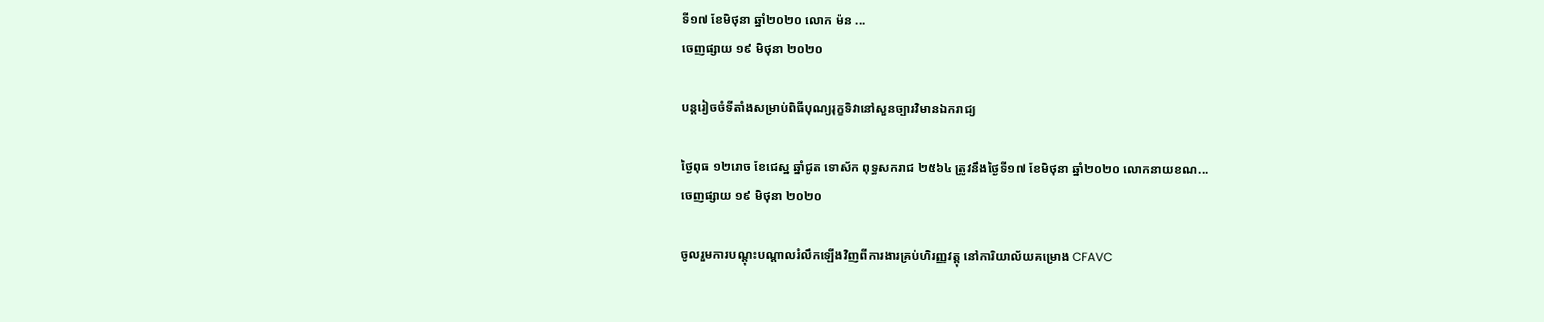ទី១៧ ខែមិថុនា ឆ្នាំ២០២០ លោក ម៉ន ...
ចេញផ្សាយ ១៩ មិថុនា ២០២០

បន្តរៀចចំទីតាំងសម្រាប់ពិធីបុណ្យរុក្ខទិវានៅសួនច្បារវិមានឯករាជ្យ

ថ្ងៃពុធ ១២រោច ខែជេស្ឋ ឆ្នាំជូត ទោស័ក ពុទ្ធសករាជ ២៥៦៤ ត្រូវនឹងថ្ងៃទី១៧ ខែមិថុនា ឆ្នាំ២០២០ លោកនាយខណ...
ចេញផ្សាយ ១៩ មិថុនា ២០២០

ចូលរួមការបណ្តុះបណ្តាលរំលឹកឡើងវិញពីការងារគ្រប់ហិរញ្ញវត្តុ នៅការិយាល័យគម្រោង CFAVC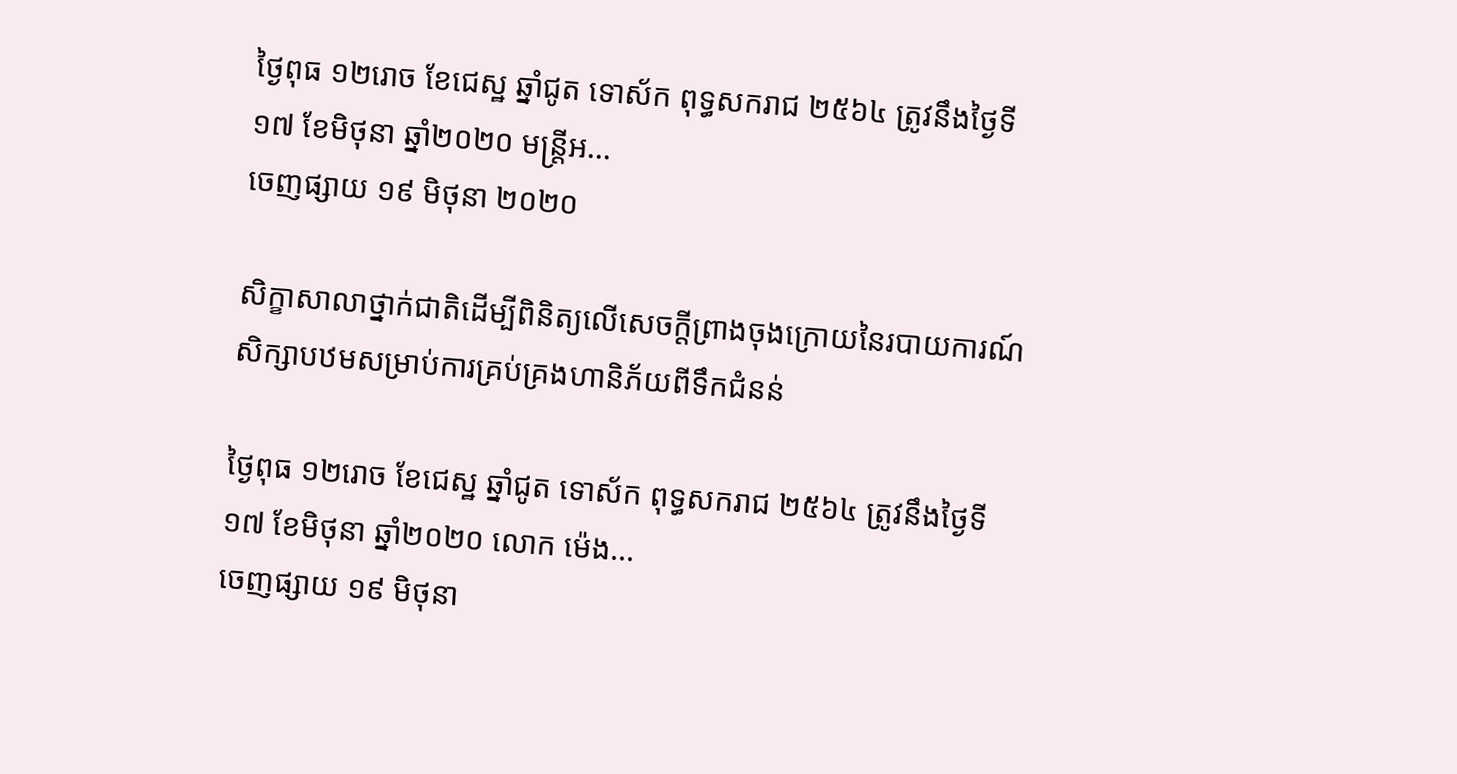ថ្ងៃពុធ ១២រោច ខែជេស្ឋ ឆ្នាំជូត ទោស័ក ពុទ្ធសករាជ ២៥៦៤ ត្រូវនឹងថ្ងៃទី១៧ ខែមិថុនា ឆ្នាំ២០២០ មន្រ្តីអ...
ចេញផ្សាយ ១៩ មិថុនា ២០២០

សិក្ខាសាលាថ្នាក់ជាតិដើម្បីពិនិត្យលើសេចក្តីព្រាងចុងក្រោយនៃរបាយការណ៍សិក្សាបឋមសម្រាប់ការគ្រប់គ្រងហានិភ័យពីទឹកជំនន់

ថ្ងៃពុធ ១២រោច ខែជេស្ឋ ឆ្នាំជូត ទោស័ក ពុទ្ធសករាជ ២៥៦៤ ត្រូវនឹងថ្ងៃទី១៧ ខែមិថុនា ឆ្នាំ២០២០ លោក ម៉េង...
ចេញផ្សាយ ១៩ មិថុនា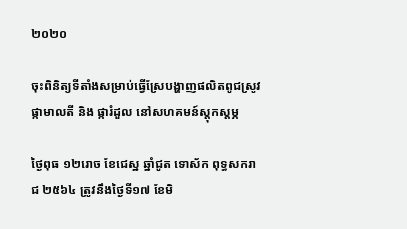២០២០

ចុះពិនិត្យទីតាំងសម្រាប់ធ្វើស្រែបង្ហាញផលិតពូជស្រូវផ្កាមាលតី និង ផ្ការំដួល នៅសហគមន៍ស្តុកស្តម្ភ

ថ្ងៃពុធ ១២រោច ខែជេស្ឋ ឆ្នាំជូត ទោស័ក ពុទ្ធសករាជ ២៥៦៤ ត្រូវនឹងថ្ងៃទី១៧ ខែមិ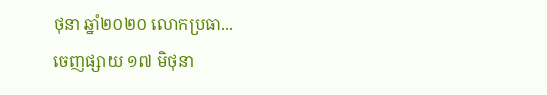ថុនា ឆ្នាំ២០២០ លោកប្រធា...
ចេញផ្សាយ ១៧ មិថុនា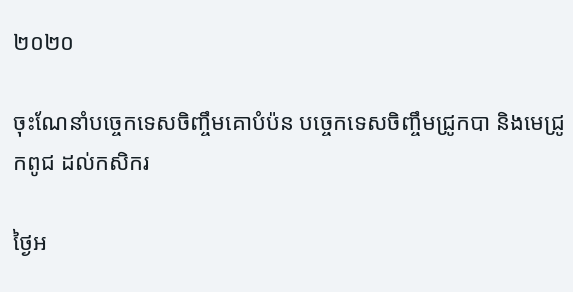២០២០

ចុះណែនាំបច្ចេកទេសចិញ្ចឹមគោបំប៉ន បច្ចេកទេសចិញ្ចឹមជ្រូកបា និងមេជ្រូកពូជ ដល់កសិករ

ថ្ងៃអ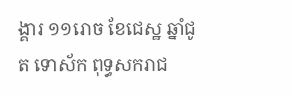ង្គារ ១១រោច ខែជេស្ឋ ឆ្នាំជូត ទោស័ក ពុទ្ធសករាជ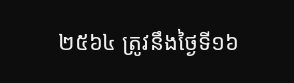២៥៦៤ ត្រូវនឹងថ្ងៃទី១៦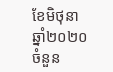ខែមិថុនា ឆ្នាំ២០២០
ចំនួន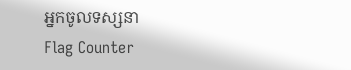អ្នកចូលទស្សនា
Flag Counter